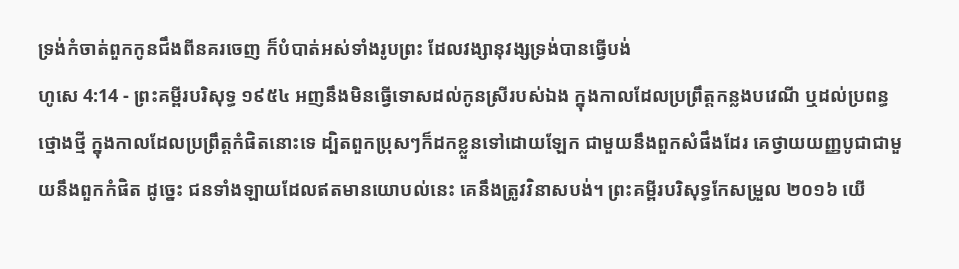ទ្រង់កំចាត់ពួកកូនជឹងពីនគរចេញ ក៏បំបាត់អស់ទាំងរូបព្រះ ដែលវង្សានុវង្សទ្រង់បានធ្វើបង់
ហូសេ 4:14 - ព្រះគម្ពីរបរិសុទ្ធ ១៩៥៤ អញនឹងមិនធ្វើទោសដល់កូនស្រីរបស់ឯង ក្នុងកាលដែលប្រព្រឹត្តកន្លងបវេណី ឬដល់ប្រពន្ធថ្មោងថ្មី ក្នុងកាលដែលប្រព្រឹត្តកំផិតនោះទេ ដ្បិតពួកប្រុសៗក៏ដកខ្លួនទៅដោយឡែក ជាមួយនឹងពួកសំផឹងដែរ គេថ្វាយយញ្ញបូជាជាមួយនឹងពួកកំផិត ដូច្នេះ ជនទាំងឡាយដែលឥតមានយោបល់នេះ គេនឹងត្រូវវិនាសបង់។ ព្រះគម្ពីរបរិសុទ្ធកែសម្រួល ២០១៦ យើ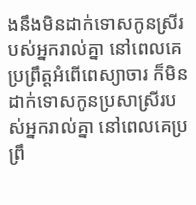ងនឹងមិនដាក់ទោសកូនស្រីរបស់អ្នករាល់គ្នា នៅពេលគេប្រព្រឹត្តអំពើពេស្យាចារ ក៏មិនដាក់ទោសកូនប្រសាស្រីរបស់អ្នករាល់គ្នា នៅពេលគេប្រព្រឹ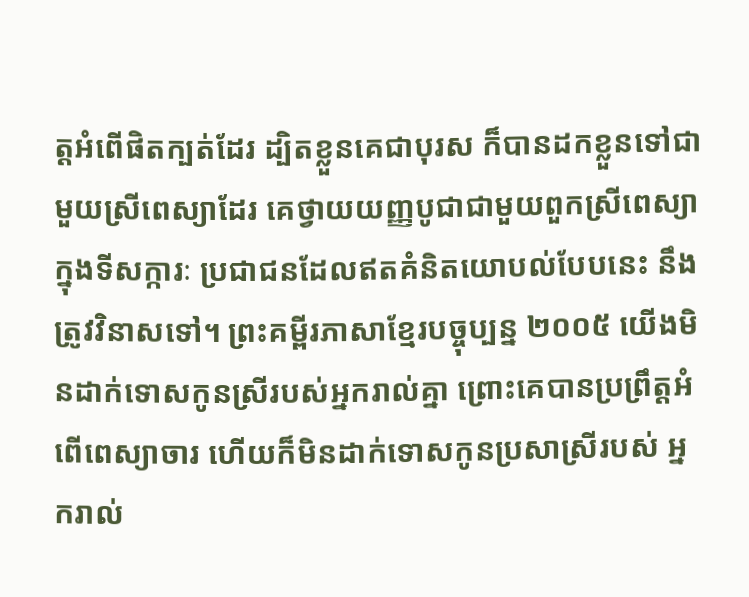ត្តអំពើផិតក្បត់ដែរ ដ្បិតខ្លួនគេជាបុរស ក៏បានដកខ្លួនទៅជាមួយស្រីពេស្យាដែរ គេថ្វាយយញ្ញបូជាជាមួយពួកស្រីពេស្យាក្នុងទីសក្ការៈ ប្រជាជនដែលឥតគំនិតយោបល់បែបនេះ នឹងត្រូវវិនាសទៅ។ ព្រះគម្ពីរភាសាខ្មែរបច្ចុប្បន្ន ២០០៥ យើងមិនដាក់ទោសកូនស្រីរបស់អ្នករាល់គ្នា ព្រោះគេបានប្រព្រឹត្តអំពើពេស្យាចារ ហើយក៏មិនដាក់ទោសកូនប្រសាស្រីរបស់ អ្នករាល់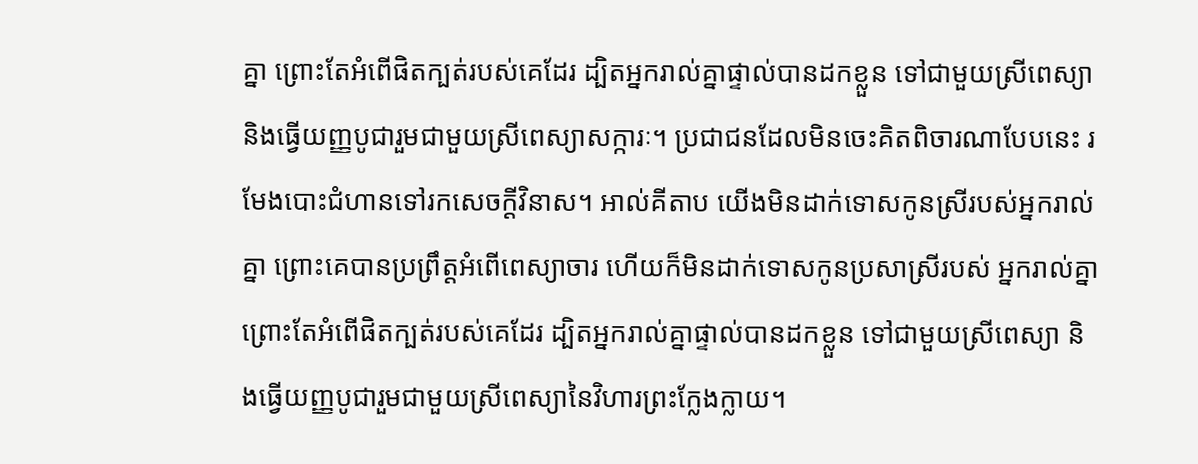គ្នា ព្រោះតែអំពើផិតក្បត់របស់គេដែរ ដ្បិតអ្នករាល់គ្នាផ្ទាល់បានដកខ្លួន ទៅជាមួយស្រីពេស្យា និងធ្វើយញ្ញបូជារួមជាមួយស្រីពេស្យាសក្ការៈ។ ប្រជាជនដែលមិនចេះគិតពិចារណាបែបនេះ រមែងបោះជំហានទៅរកសេចក្ដីវិនាស។ អាល់គីតាប យើងមិនដាក់ទោសកូនស្រីរបស់អ្នករាល់គ្នា ព្រោះគេបានប្រព្រឹត្តអំពើពេស្យាចារ ហើយក៏មិនដាក់ទោសកូនប្រសាស្រីរបស់ អ្នករាល់គ្នា ព្រោះតែអំពើផិតក្បត់របស់គេដែរ ដ្បិតអ្នករាល់គ្នាផ្ទាល់បានដកខ្លួន ទៅជាមួយស្រីពេស្យា និងធ្វើយញ្ញបូជារួមជាមួយស្រីពេស្យានៃវិហារព្រះក្លែងក្លាយ។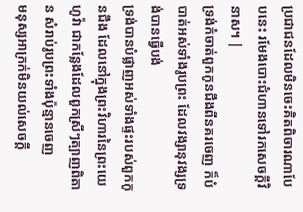ប្រជាជនដែលមិនចេះគិតពិចារណាបែបនេះ រមែងបោះជំហានទៅរកសេចក្ដីវិនាស។ |
ទ្រង់កំចាត់ពួកកូនជឹងពីនគរចេញ ក៏បំបាត់អស់ទាំងរូបព្រះ ដែលវង្សានុវង្សទ្រង់បានធ្វើបង់
ទ្រង់បានបំផ្លាញអស់ទាំងផ្ទះរបស់ពួកកូនជឹង ដែលនៅក្នុងព្រះវិហារនៃព្រះយេហូវ៉ា ជាកន្លែងដែលពួកស្រីៗត្បាញពិតាន សំរាប់រូបព្រះទាំងប៉ុន្មានចេញ
មនុស្សអាក្រក់មិនយល់សេចក្ដី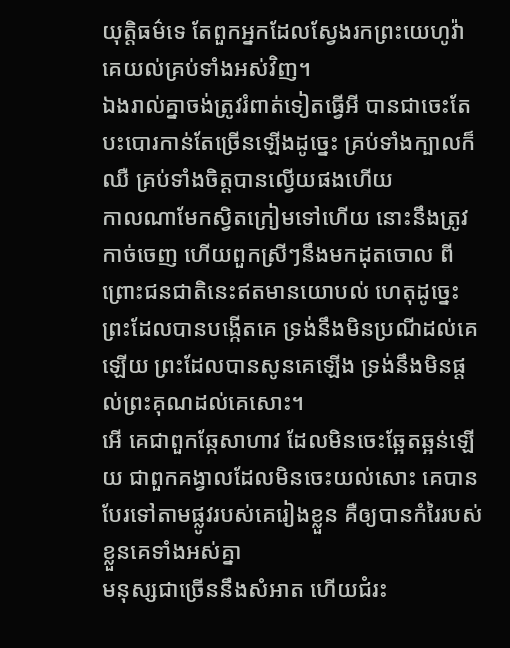យុត្តិធម៌ទេ តែពួកអ្នកដែលស្វែងរកព្រះយេហូវ៉ា គេយល់គ្រប់ទាំងអស់វិញ។
ឯងរាល់គ្នាចង់ត្រូវរំពាត់ទៀតធ្វើអី បានជាចេះតែបះបោរកាន់តែច្រើនឡើងដូច្នេះ គ្រប់ទាំងក្បាលក៏ឈឺ គ្រប់ទាំងចិត្តបានល្វើយផងហើយ
កាលណាមែកស្វិតក្រៀមទៅហើយ នោះនឹងត្រូវកាច់ចេញ ហើយពួកស្រីៗនឹងមកដុតចោល ពីព្រោះជនជាតិនេះឥតមានយោបល់ ហេតុដូច្នេះ ព្រះដែលបានបង្កើតគេ ទ្រង់នឹងមិនប្រណីដល់គេឡើយ ព្រះដែលបានសូនគេឡើង ទ្រង់នឹងមិនផ្តល់ព្រះគុណដល់គេសោះ។
អើ គេជាពួកឆ្កែសាហាវ ដែលមិនចេះឆ្អែតឆ្អន់ឡើយ ជាពួកគង្វាលដែលមិនចេះយល់សោះ គេបានបែរទៅតាមផ្លូវរបស់គេរៀងខ្លួន គឺឲ្យបានកំរៃរបស់ខ្លួនគេទាំងអស់គ្នា
មនុស្សជាច្រើននឹងសំអាត ហើយជំរះ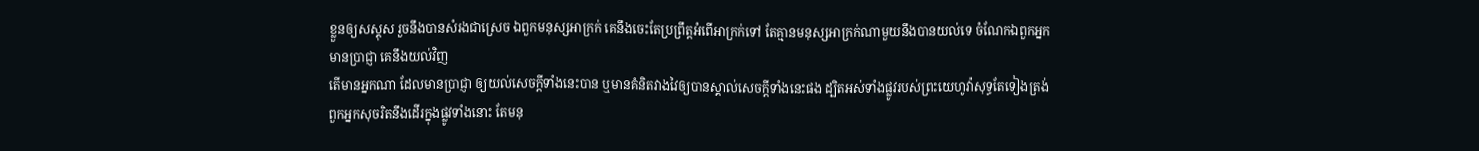ខ្លួនឲ្យសស្គុស រួចនឹងបានសំរងជាស្រេច ឯពួកមនុស្សអាក្រក់ គេនឹងចេះតែប្រព្រឹត្តអំពើអាក្រក់ទៅ តែគ្មានមនុស្សអាក្រក់ណាមួយនឹងបានយល់ទេ ចំណែកឯពួកអ្នកមានប្រាជ្ញា គេនឹងយល់វិញ
តើមានអ្នកណា ដែលមានប្រាជ្ញា ឲ្យយល់សេចក្ដីទាំងនេះបាន ឬមានគំនិតវាងវៃឲ្យបានស្គាល់សេចក្ដីទាំងនេះផង ដ្បិតអស់ទាំងផ្លូវរបស់ព្រះយេហូវ៉ាសុទ្ធតែទៀងត្រង់ ពួកអ្នកសុចរិតនឹងដើរក្នុងផ្លូវទាំងនោះ តែមនុ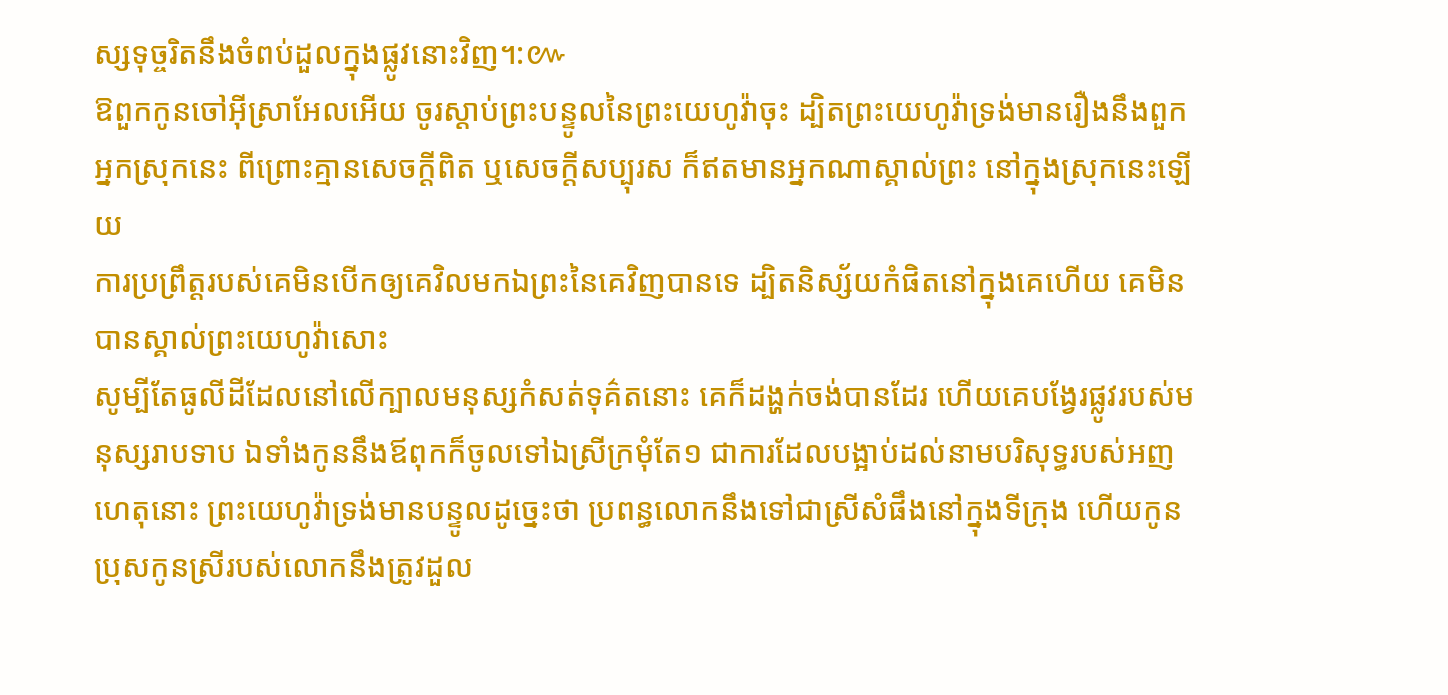ស្សទុច្ចរិតនឹងចំពប់ដួលក្នុងផ្លូវនោះវិញ។:៚
ឱពួកកូនចៅអ៊ីស្រាអែលអើយ ចូរស្តាប់ព្រះបន្ទូលនៃព្រះយេហូវ៉ាចុះ ដ្បិតព្រះយេហូវ៉ាទ្រង់មានរឿងនឹងពួកអ្នកស្រុកនេះ ពីព្រោះគ្មានសេចក្ដីពិត ឬសេចក្ដីសប្បុរស ក៏ឥតមានអ្នកណាស្គាល់ព្រះ នៅក្នុងស្រុកនេះឡើយ
ការប្រព្រឹត្តរបស់គេមិនបើកឲ្យគេវិលមកឯព្រះនៃគេវិញបានទេ ដ្បិតនិស្ស័យកំផិតនៅក្នុងគេហើយ គេមិនបានស្គាល់ព្រះយេហូវ៉ាសោះ
សូម្បីតែធូលីដីដែលនៅលើក្បាលមនុស្សកំសត់ទុគ៌តនោះ គេក៏ដង្ហក់ចង់បានដែរ ហើយគេបង្វែរផ្លូវរបស់មនុស្សរាបទាប ឯទាំងកូននឹងឪពុកក៏ចូលទៅឯស្រីក្រមុំតែ១ ជាការដែលបង្អាប់ដល់នាមបរិសុទ្ធរបស់អញ
ហេតុនោះ ព្រះយេហូវ៉ាទ្រង់មានបន្ទូលដូច្នេះថា ប្រពន្ធលោកនឹងទៅជាស្រីសំផឹងនៅក្នុងទីក្រុង ហើយកូនប្រុសកូនស្រីរបស់លោកនឹងត្រូវដួល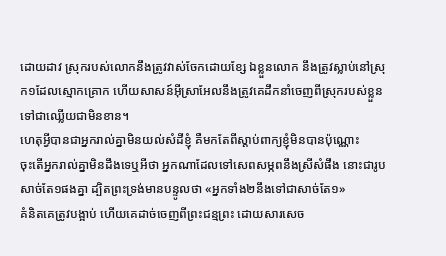ដោយដាវ ស្រុករបស់លោកនឹងត្រូវវាស់ចែកដោយខ្សែ ឯខ្លួនលោក នឹងត្រូវស្លាប់នៅស្រុក១ដែលស្មោកគ្រោក ហើយសាសន៍អ៊ីស្រាអែលនឹងត្រូវគេដឹកនាំចេញពីស្រុករបស់ខ្លួន ទៅជាឈ្លើយជាមិនខាន។
ហេតុអ្វីបានជាអ្នករាល់គ្នាមិនយល់សំដីខ្ញុំ គឺមកតែពីស្តាប់ពាក្យខ្ញុំមិនបានប៉ុណ្ណោះ
ចុះតើអ្នករាល់គ្នាមិនដឹងទេឬអីថា អ្នកណាដែលទៅសេពសម្ភពនឹងស្រីសំផឹង នោះជារូបសាច់តែ១ផងគ្នា ដ្បិតព្រះទ្រង់មានបន្ទូលថា «អ្នកទាំង២នឹងទៅជាសាច់តែ១»
គំនិតគេត្រូវបង្អាប់ ហើយគេដាច់ចេញពីព្រះជន្មព្រះ ដោយសារសេច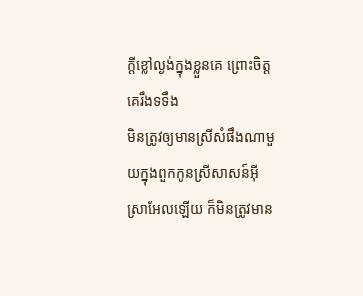ក្ដីខ្លៅល្ងង់ក្នុងខ្លួនគេ ព្រោះចិត្តគេរឹងទទឹង
មិនត្រូវឲ្យមានស្រីសំផឹងណាមួយក្នុងពួកកូនស្រីសាសន៍អ៊ីស្រាអែលឡើយ ក៏មិនត្រូវមាន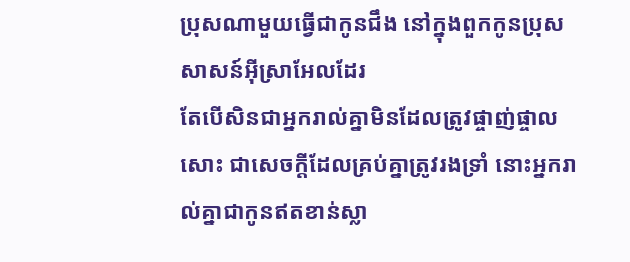ប្រុសណាមួយធ្វើជាកូនជឹង នៅក្នុងពួកកូនប្រុសសាសន៍អ៊ីស្រាអែលដែរ
តែបើសិនជាអ្នករាល់គ្នាមិនដែលត្រូវផ្ចាញ់ផ្ចាលសោះ ជាសេចក្ដីដែលគ្រប់គ្នាត្រូវរងទ្រាំ នោះអ្នករាល់គ្នាជាកូនឥតខាន់ស្លា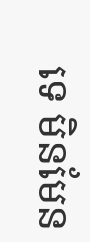ទេ មិនមែន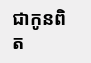ជាកូនពិត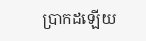ប្រាកដឡើយ